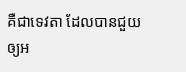គឺជាទេវតា ដែលបានជួយឲ្យអ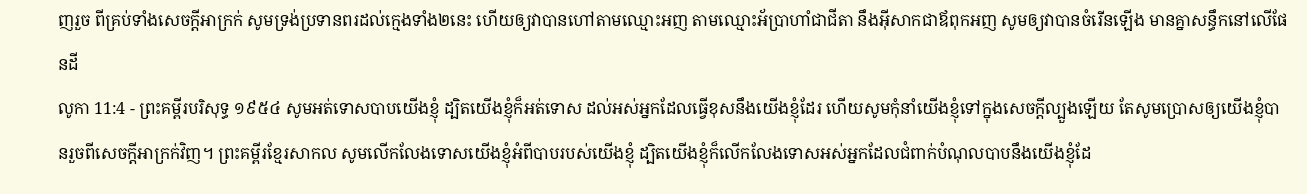ញរួច ពីគ្រប់ទាំងសេចក្ដីអាក្រក់ សូមទ្រង់ប្រទានពរដល់ក្មេងទាំង២នេះ ហើយឲ្យវាបានហៅតាមឈ្មោះអញ តាមឈ្មោះអ័ប្រាហាំជាជីតា នឹងអ៊ីសាកជាឪពុកអញ សូមឲ្យវាបានចំរើនឡើង មានគ្នាសន្ធឹកនៅលើផែនដី
លូកា 11:4 - ព្រះគម្ពីរបរិសុទ្ធ ១៩៥៤ សូមអត់ទោសបាបយើងខ្ញុំ ដ្បិតយើងខ្ញុំក៏អត់ទោស ដល់អស់អ្នកដែលធ្វើខុសនឹងយើងខ្ញុំដែរ ហើយសូមកុំនាំយើងខ្ញុំទៅក្នុងសេចក្ដីល្បួងឡើយ តែសូមប្រោសឲ្យយើងខ្ញុំបានរួចពីសេចក្ដីអាក្រក់វិញ។ ព្រះគម្ពីរខ្មែរសាកល សូមលើកលែងទោសយើងខ្ញុំអំពីបាបរបស់យើងខ្ញុំ ដ្បិតយើងខ្ញុំក៏លើកលែងទោសអស់អ្នកដែលជំពាក់បំណុលបាបនឹងយើងខ្ញុំដែ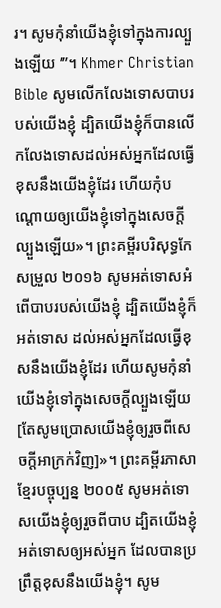រ។ សូមកុំនាំយើងខ្ញុំទៅក្នុងការល្បួងឡើយ ’”។ Khmer Christian Bible សូមលើកលែងទោសបាបរបស់យើងខ្ញុំ ដ្បិតយើងខ្ញុំក៏បានលើកលែងទោសដល់អស់អ្នកដែលធ្វើខុសនឹងយើងខ្ញុំដែរ ហើយកុំបណ្ដោយឲ្យយើងខ្ញុំទៅក្នុងសេចក្ដីល្បួងឡើយ»។ ព្រះគម្ពីរបរិសុទ្ធកែសម្រួល ២០១៦ សូមអត់ទោសអំពើបាបរបស់យើងខ្ញុំ ដ្បិតយើងខ្ញុំក៏អត់ទោស ដល់អស់អ្នកដែលធ្វើខុសនឹងយើងខ្ញុំដែរ ហើយសូមកុំនាំយើងខ្ញុំទៅក្នុងសេចក្តីល្បួងឡើយ [តែសូមប្រោសយើងខ្ញុំឲ្យរួចពីសេចក្តីអាក្រក់វិញ]»។ ព្រះគម្ពីរភាសាខ្មែរបច្ចុប្បន្ន ២០០៥ សូមអត់ទោសយើងខ្ញុំឲ្យរួចពីបាប ដ្បិតយើងខ្ញុំអត់ទោសឲ្យអស់អ្នក ដែលបានប្រព្រឹត្តខុសនឹងយើងខ្ញុំ។ សូម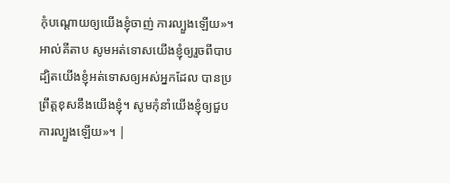កុំបណ្ដោយឲ្យយើងខ្ញុំចាញ់ ការល្បួងឡើយ»។ អាល់គីតាប សូមអត់ទោសយើងខ្ញុំឲ្យរួចពីបាប ដ្បិតយើងខ្ញុំអត់ទោសឲ្យអស់អ្នកដែល បានប្រព្រឹត្ដខុសនឹងយើងខ្ញុំ។ សូមកុំនាំយើងខ្ញុំឲ្យជួប ការល្បួងឡើយ»។ |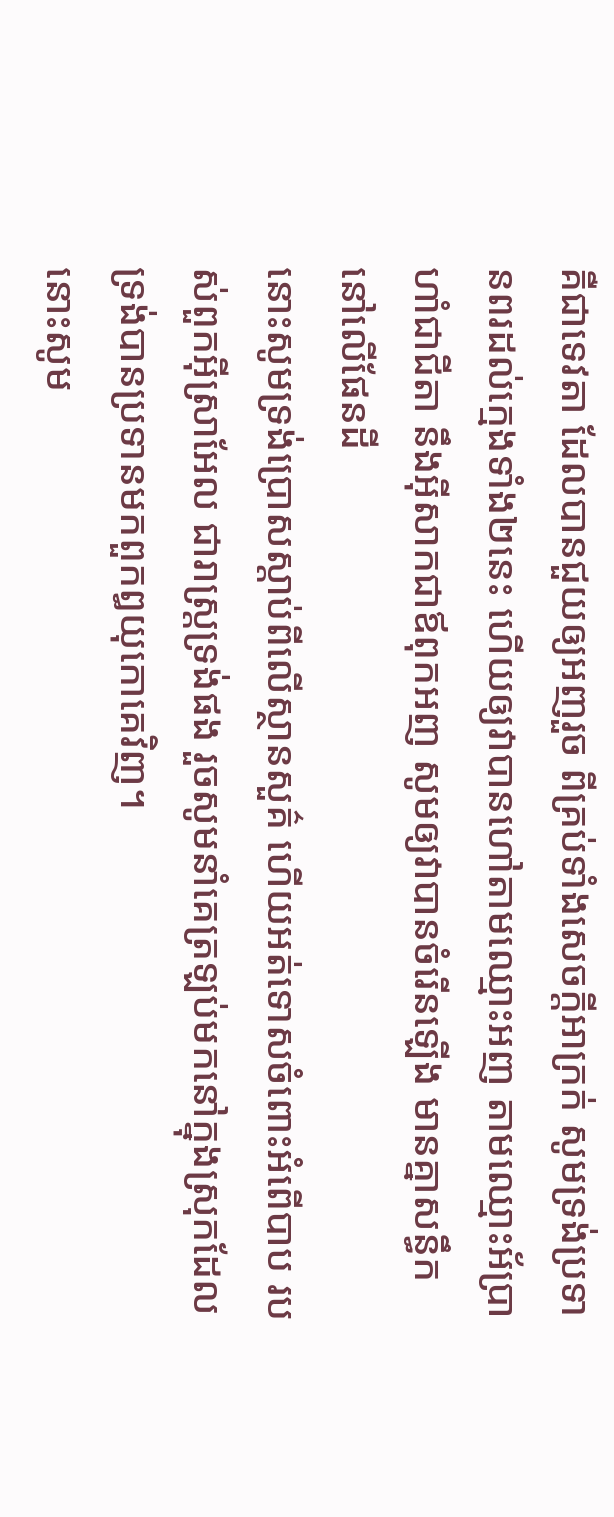គឺជាទេវតា ដែលបានជួយឲ្យអញរួច ពីគ្រប់ទាំងសេចក្ដីអាក្រក់ សូមទ្រង់ប្រទានពរដល់ក្មេងទាំង២នេះ ហើយឲ្យវាបានហៅតាមឈ្មោះអញ តាមឈ្មោះអ័ប្រាហាំជាជីតា នឹងអ៊ីសាកជាឪពុកអញ សូមឲ្យវាបានចំរើនឡើង មានគ្នាសន្ធឹកនៅលើផែនដី
នោះសូមទ្រង់ប្រោសស្តាប់ពីលើស្ថានសួគ៌ ហើយអត់ទោសចំពោះអំពើបាប របស់ពួកអ៊ីស្រាអែល ជារាស្ត្រទ្រង់ផង រួចសូមនាំគេត្រឡប់មកនៅក្នុងស្រុកដែលទ្រង់បានប្រទានមកពួកឰយុកោគេវិញ។
នោះសូម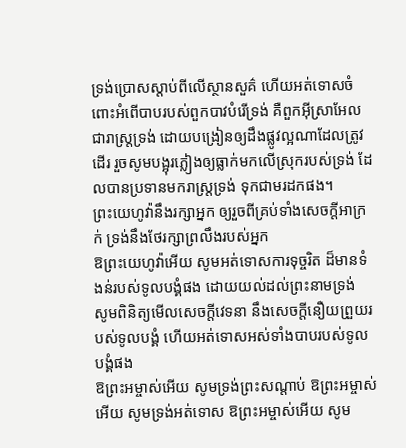ទ្រង់ប្រោសស្ដាប់ពីលើស្ថានសួគ៌ ហើយអត់ទោសចំពោះអំពើបាបរបស់ពួកបាវបំរើទ្រង់ គឺពួកអ៊ីស្រាអែល ជារាស្ត្រទ្រង់ ដោយបង្រៀនឲ្យដឹងផ្លូវល្អណាដែលត្រូវដើរ រួចសូមបង្អុរភ្លៀងឲ្យធ្លាក់មកលើស្រុករបស់ទ្រង់ ដែលបានប្រទានមករាស្ត្រទ្រង់ ទុកជាមរដកផង។
ព្រះយេហូវ៉ានឹងរក្សាអ្នក ឲ្យរួចពីគ្រប់ទាំងសេចក្ដីអាក្រក់ ទ្រង់នឹងថែរក្សាព្រលឹងរបស់អ្នក
ឱព្រះយេហូវ៉ាអើយ សូមអត់ទោសការទុច្ចរិត ដ៏មានទំងន់របស់ទូលបង្គំផង ដោយយល់ដល់ព្រះនាមទ្រង់
សូមពិនិត្យមើលសេចក្ដីវេទនា នឹងសេចក្ដីនឿយព្រួយរបស់ទូលបង្គំ ហើយអត់ទោសអស់ទាំងបាបរបស់ទូលបង្គំផង
ឱព្រះអម្ចាស់អើយ សូមទ្រង់ព្រះសណ្តាប់ ឱព្រះអម្ចាស់អើយ សូមទ្រង់អត់ទោស ឱព្រះអម្ចាស់អើយ សូម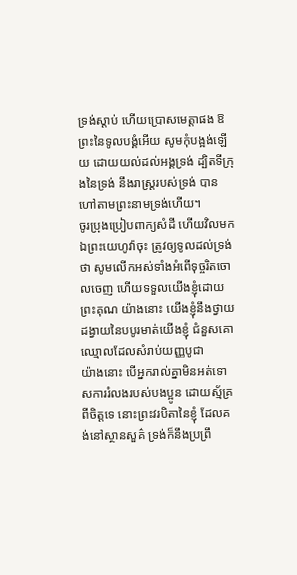ទ្រង់ស្តាប់ ហើយប្រោសមេត្តាផង ឱព្រះនៃទូលបង្គំអើយ សូមកុំបង្អង់ឡើយ ដោយយល់ដល់អង្គទ្រង់ ដ្បិតទីក្រុងនៃទ្រង់ នឹងរាស្ត្ររបស់ទ្រង់ បានហៅតាមព្រះនាមទ្រង់ហើយ។
ចូរប្រុងប្រៀបពាក្យសំដី ហើយវិលមកឯព្រះយេហូវ៉ាចុះ ត្រូវឲ្យទូលដល់ទ្រង់ថា សូមលើកអស់ទាំងអំពើទុច្ចរិតចោលចេញ ហើយទទួលយើងខ្ញុំដោយព្រះគុណ យ៉ាងនោះ យើងខ្ញុំនឹងថ្វាយដង្វាយនៃបបូរមាត់យើងខ្ញុំ ជំនួសគោឈ្មោលដែលសំរាប់យញ្ញបូជា
យ៉ាងនោះ បើអ្នករាល់គ្នាមិនអត់ទោសការរំលងរបស់បងប្អូន ដោយស្ម័គ្រពីចិត្តទេ នោះព្រះវរបិតានៃខ្ញុំ ដែលគង់នៅស្ថានសួគ៌ ទ្រង់ក៏នឹងប្រព្រឹ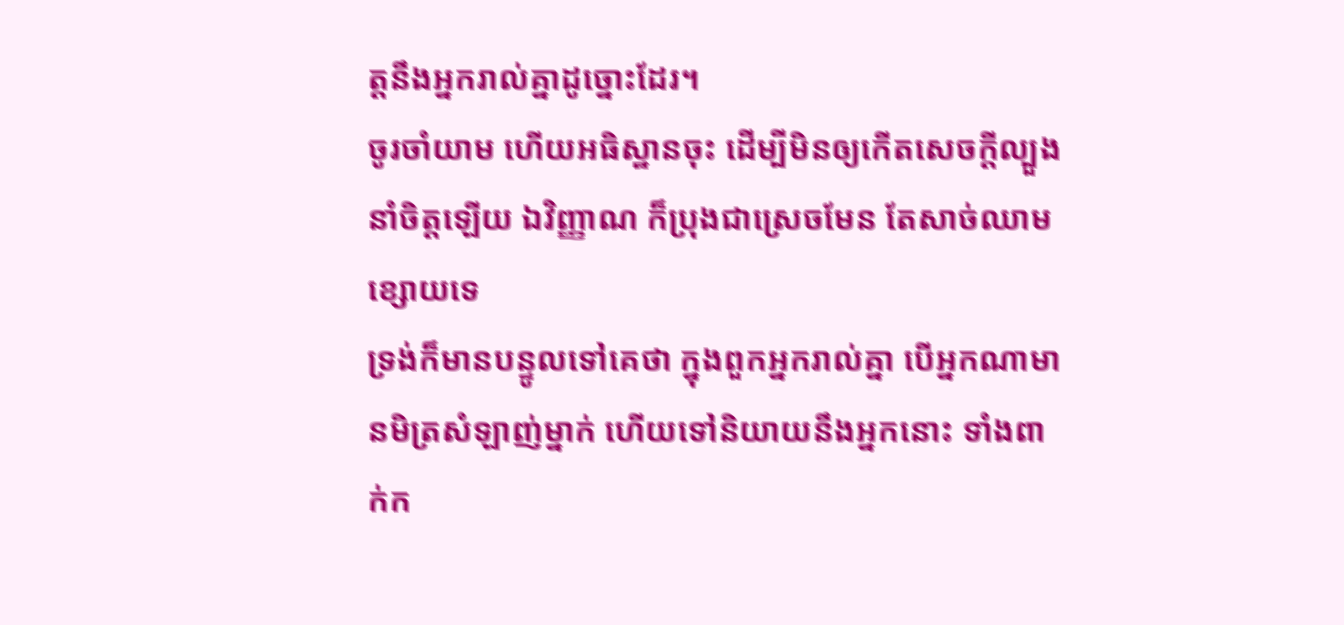ត្តនឹងអ្នករាល់គ្នាដូច្នោះដែរ។
ចូរចាំយាម ហើយអធិស្ឋានចុះ ដើម្បីមិនឲ្យកើតសេចក្ដីល្បួងនាំចិត្តឡើយ ឯវិញ្ញាណ ក៏ប្រុងជាស្រេចមែន តែសាច់ឈាមខ្សោយទេ
ទ្រង់ក៏មានបន្ទូលទៅគេថា ក្នុងពួកអ្នករាល់គ្នា បើអ្នកណាមានមិត្រសំឡាញ់ម្នាក់ ហើយទៅនិយាយនឹងអ្នកនោះ ទាំងពាក់ក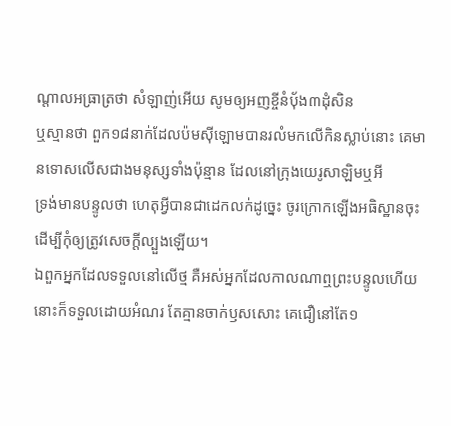ណ្តាលអធ្រាត្រថា សំឡាញ់អើយ សូមឲ្យអញខ្ចីនំបុ័ង៣ដុំសិន
ឬស្មានថា ពួក១៨នាក់ដែលប៉មស៊ីឡោមបានរលំមកលើកិនស្លាប់នោះ គេមានទោសលើសជាងមនុស្សទាំងប៉ុន្មាន ដែលនៅក្រុងយេរូសាឡិមឬអី
ទ្រង់មានបន្ទូលថា ហេតុអ្វីបានជាដេកលក់ដូច្នេះ ចូរក្រោកឡើងអធិស្ឋានចុះ ដើម្បីកុំឲ្យត្រូវសេចក្ដីល្បួងឡើយ។
ឯពួកអ្នកដែលទទួលនៅលើថ្ម គឺអស់អ្នកដែលកាលណាឮព្រះបន្ទូលហើយ នោះក៏ទទួលដោយអំណរ តែគ្មានចាក់ឫសសោះ គេជឿនៅតែ១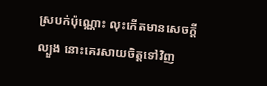ស្របក់ប៉ុណ្ណោះ លុះកើតមានសេចក្ដីល្បួង នោះគេរសាយចិត្តទៅវិញ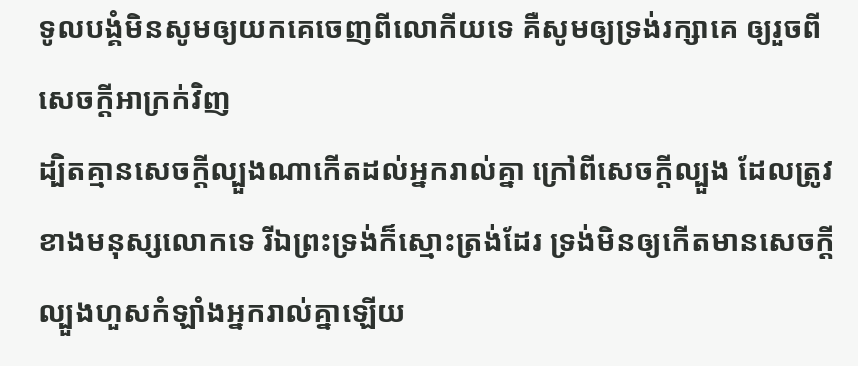ទូលបង្គំមិនសូមឲ្យយកគេចេញពីលោកីយទេ គឺសូមឲ្យទ្រង់រក្សាគេ ឲ្យរួចពីសេចក្ដីអាក្រក់វិញ
ដ្បិតគ្មានសេចក្ដីល្បួងណាកើតដល់អ្នករាល់គ្នា ក្រៅពីសេចក្ដីល្បួង ដែលត្រូវខាងមនុស្សលោកទេ រីឯព្រះទ្រង់ក៏ស្មោះត្រង់ដែរ ទ្រង់មិនឲ្យកើតមានសេចក្ដីល្បួងហួសកំឡាំងអ្នករាល់គ្នាឡើយ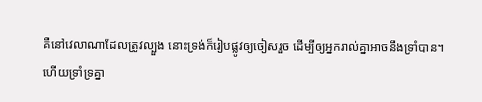គឺនៅវេលាណាដែលត្រូវល្បួង នោះទ្រង់ក៏រៀបផ្លូវឲ្យចៀសរួច ដើម្បីឲ្យអ្នករាល់គ្នាអាចនឹងទ្រាំបាន។
ហើយទ្រាំទ្រគ្នា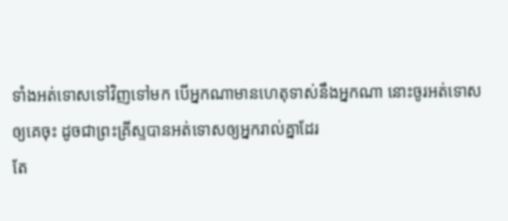ទាំងអត់ទោសទៅវិញទៅមក បើអ្នកណាមានហេតុទាស់នឹងអ្នកណា នោះចូរអត់ទោសឲ្យគេចុះ ដូចជាព្រះគ្រីស្ទបានអត់ទោសឲ្យអ្នករាល់គ្នាដែរ
តែ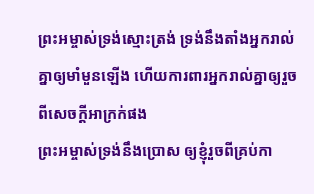ព្រះអម្ចាស់ទ្រង់ស្មោះត្រង់ ទ្រង់នឹងតាំងអ្នករាល់គ្នាឲ្យមាំមួនឡើង ហើយការពារអ្នករាល់គ្នាឲ្យរួចពីសេចក្ដីអាក្រក់ផង
ព្រះអម្ចាស់ទ្រង់នឹងប្រោស ឲ្យខ្ញុំរួចពីគ្រប់កា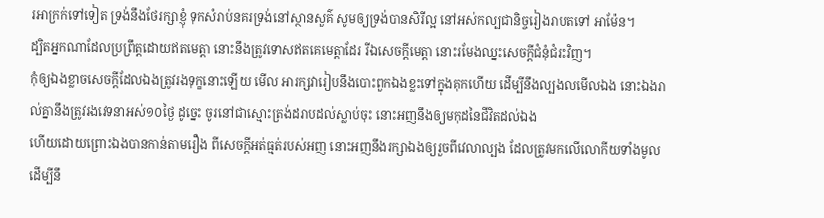រអាក្រក់ទៅទៀត ទ្រង់នឹងថែរក្សាខ្ញុំ ទុកសំរាប់នគរទ្រង់នៅស្ថានសួគ៌ សូមឲ្យទ្រង់បានសិរីល្អ នៅអស់កល្បជានិច្ចរៀងរាបតទៅ អាម៉ែន។
ដ្បិតអ្នកណាដែលប្រព្រឹត្តដោយឥតមេត្តា នោះនឹងត្រូវទោសឥតគេមេត្តាដែរ រីឯសេចក្ដីមេត្តា នោះរមែងឈ្នះសេចក្ដីជំនុំជំរះវិញ។
កុំឲ្យឯងខ្លាចសេចក្ដីដែលឯងត្រូវរងទុក្ខនោះឡើយ មើល អារក្សវារៀបនឹងបោះពួកឯងខ្លះទៅក្នុងគុកហើយ ដើម្បីនឹងល្បងលមើលឯង នោះឯងរាល់គ្នានឹងត្រូវរងវេទនាអស់១០ថ្ងៃ ដូច្នេះ ចូរនៅជាស្មោះត្រង់ដរាបដល់ស្លាប់ចុះ នោះអញនឹងឲ្យមកុដនៃជីវិតដល់ឯង
ហើយដោយព្រោះឯងបានកាន់តាមរឿង ពីសេចក្ដីអត់ធ្មត់របស់អញ នោះអញនឹងរក្សាឯងឲ្យរួចពីវេលាល្បង ដែលត្រូវមកលើលោកីយទាំងមូល ដើម្បីនឹ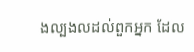ងល្បងលដល់ពួកអ្នក ដែល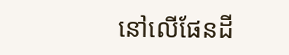នៅលើផែនដី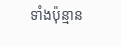ទាំងប៉ុន្មាន